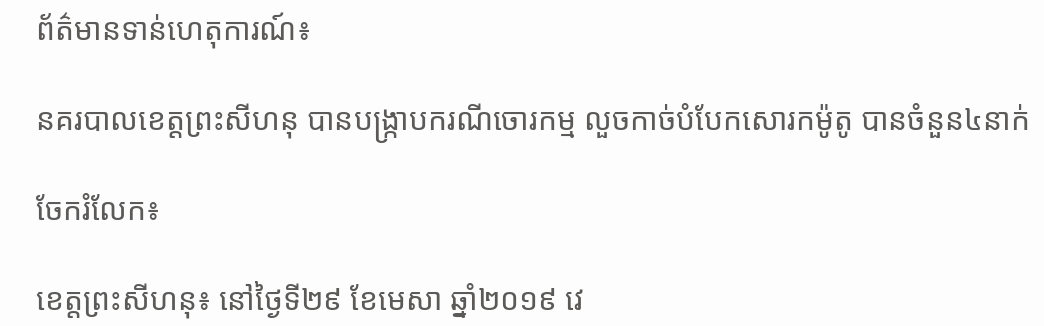ព័ត៌មានទាន់ហេតុការណ៍៖

នគរបាលខេត្តព្រះសីហនុ បានបង្ក្រាបករណីចោរកម្ម លួចកាច់បំបែកសោរកម៉ូតូ បានចំនួន៤នាក់

ចែករំលែក៖

ខេត្តព្រះសីហនុ៖ នៅថ្ងៃទី២៩ ខែមេសា ឆ្នាំ២០១៩ វេ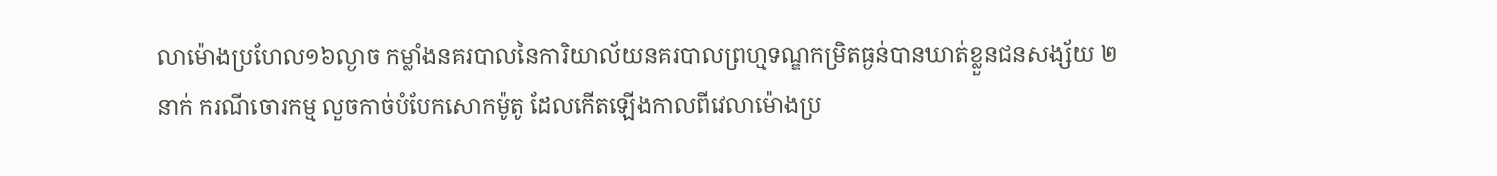លាម៉ោងប្រហែល១៦ល្ងាច កម្លាំងនគរបាលនៃការិយាល័យនគរបាលព្រហ្មទណ្ឌកម្រិតធ្ងន់បានឃាត់ខ្លួនជនសង្ស័យ ២នាក់ ករណីចោរកម្ម លួចកាច់បំបែកសោកម៉ូតូ ដែលកើតឡើងកាលពីវេលាម៉ោងប្រ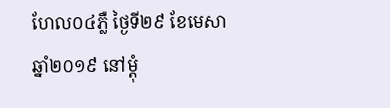ហែល០៤ភ្លឺ ថ្ងៃទី២៩ ខែមេសា ឆ្នាំ២០១៩ នៅម្តុំ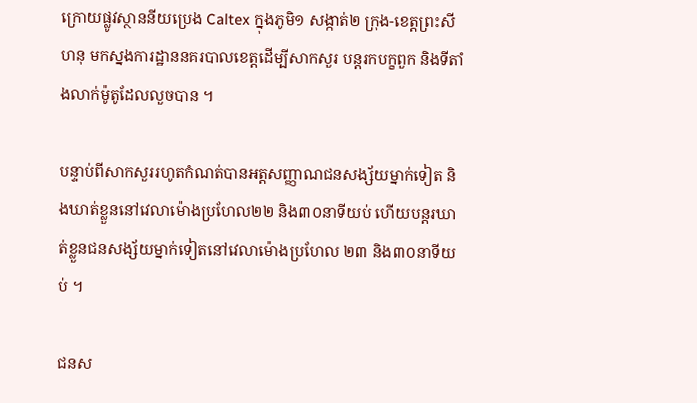ក្រោយផ្លូវស្ថាននីយប្រេង Caltex ក្នុងភូមិ១ សង្កាត់២ ក្រុង-ខេត្តព្រះសីហនុ មកស្នងការដ្ឋាននគរបាលខេត្តដើម្បីសាកសួរ បន្តរកបក្ខពួក និងទីតាំងលាក់ម៉ូតូដែលលួចបាន ។

បន្ទាប់ពីសាកសួររហូតកំណត់បានអត្តសញ្ញាណជនសង្ស័យម្នាក់ទៀត និងឃាត់ខ្លួននៅវេលាម៉ោងប្រហែល២២ និង៣០នាទីយប់ ហើយបន្តរឃាត់ខ្លួនជនសង្ស័យម្នាក់ទៀតនៅវេលាម៉ោងប្រហែល ២៣ និង៣០នាទីយប់ ។

ជនស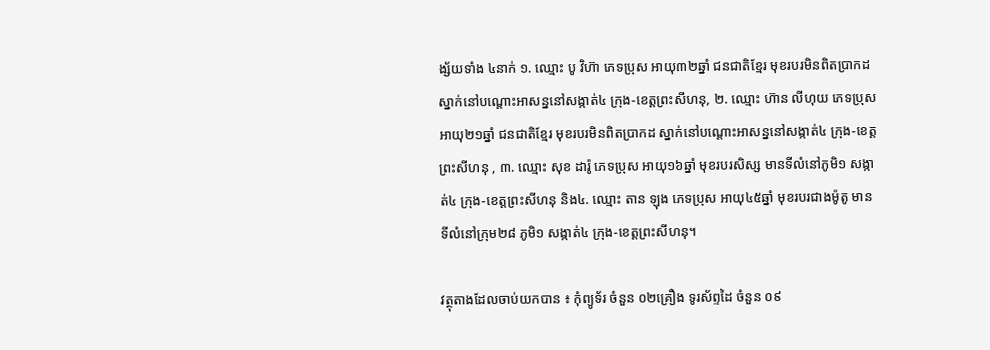ង្ស័យទាំង ៤នាក់ ១. ឈ្មោះ បូ វិហ៊ា ភេទប្រុស អាយុ៣២ឆ្នាំ ជនជាតិខ្មែរ មុខរបរមិនពិតប្រាកដ ស្នាក់នៅបណ្តោះអាសន្ននៅសង្កាត់៤ ក្រុង-ខេត្តព្រះសីហនុ, ២. ឈ្មោះ ហ៊ាន លីហុយ ភេទប្រុស អាយុ២១ឆ្នាំ ជនជាតិខ្មែរ មុខរបរមិនពិតប្រាកដ ស្នាក់នៅបណ្តោះអាសន្ននៅសង្កាត់៤ ក្រុង-ខេត្តព្រះសីហនុ , ៣. ឈ្មោះ សុខ ដារ៉ូ ភេទប្រុស អាយុ១៦ឆ្នាំ មុខរបរសិស្ស មានទីលំនៅភូមិ១ សង្កាត់៤ ក្រុង-ខេត្តព្រះសីហនុ និង៤. ឈ្មោះ តាន ឡុង ភេទប្រុស អាយុ៤៥ឆ្នាំ មុខរបរជាងម៉ូតូ មានទីលំនៅក្រុម២៨ ភូមិ១ សង្កាត់៤ ក្រុង-ខេត្តព្រះសីហនុ។

វត្ថុតាងដែលចាប់យកបាន ៖ កុំព្យូទ័រ ចំនួន ០២គ្រឿង ទូរស័ព្ទដៃ ចំនួន ០៩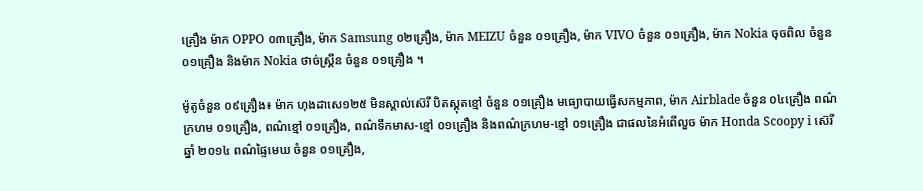គ្រឿង ម៉ាក OPPO ០៣គ្រឿង, ម៉ាក Samsung ០២គ្រឿង, ម៉ាក MEIZU ចំនួន ០១គ្រឿង, ម៉ាក VIVO ចំនួន ០១គ្រឿង, ម៉ាក Nokia ចុចពិល ចំនួន ០១គ្រឿង និងម៉ាក Nokia ថាច់ស្គ្រីន ចំនួន ០១គ្រឿង ។

ម៉ូតូចំនួន ០៩គ្រឿង៖ ម៉ាក ហុងដាសេ១២៥ មិនស្គាល់ស៊េរី បិតស្គុតខ្មៅ ចំនួន ០១គ្រឿង មធ្យោបាយធ្វើសកម្មភាព, ម៉ាក Airblade ចំនួន ០៤គ្រឿង ពណ៌ក្រហម ០១គ្រឿង, ពណ៌ខ្មៅ ០១គ្រឿង, ពណ៌ទឹកមាស-ខ្មៅ ០១គ្រឿង និងពណ៌ក្រហម-ខ្មៅ ០១គ្រឿង ជាផលនៃអំពើលួច ម៉ាក Honda Scoopy i ស៊េរីឆ្នាំ ២០១៤ ពណ៌ផ្ទៃមេឃ ចំនួន ០១គ្រឿង,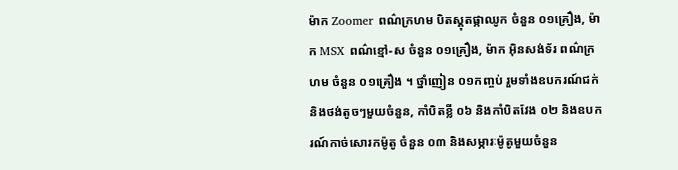ម៉ាក Zoomer ពណ៌ក្រហម បិតស្គុតផ្កាឈូក ចំនួន ០១គ្រឿង, ម៉ាក MSX ពណ៌ខ្មៅ-ស ចំនួន ០១គ្រឿង, ម៉ាក អ៊ិនសង់ទ័រ ពណ៌ក្រហម ចំនួន ០១គ្រឿង ។ ថ្នាំញៀន ០១កញ្ចប់ រួមទាំងឧបករណ៍ជក់ និងថង់តូចៗមួយចំនួន, កាំបិតខ្លី ០៦ និងកាំបិតវែង ០២ និងឧបករណ៍កាច់សោរកម៉ូតូ ចំនួន ០៣ និងសម្ភារៈម៉ូតូមួយចំនួន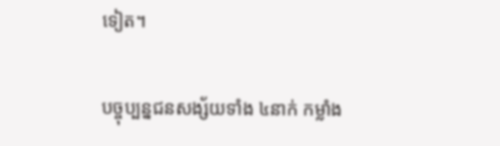ទៀត។

បច្ចុប្បន្នជនសង្ស័យទាំង ៤នាក់ កម្លាំង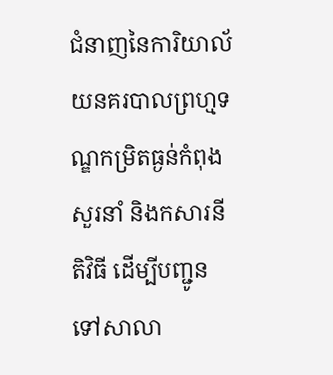ជំនាញនៃការិយាល័យនគរបាលព្រហ្មទណ្ឌកម្រិតធ្ងន់កំពុងសួរនាំ និងកសារនីតិវិធី ដើម្បីបញ្ជូនទៅសាលា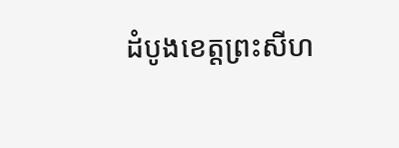ដំបូងខេត្តព្រះសីហ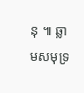នុ ៕ ឆ្លាមសមុទ្រ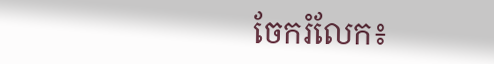ចែករំលែក៖